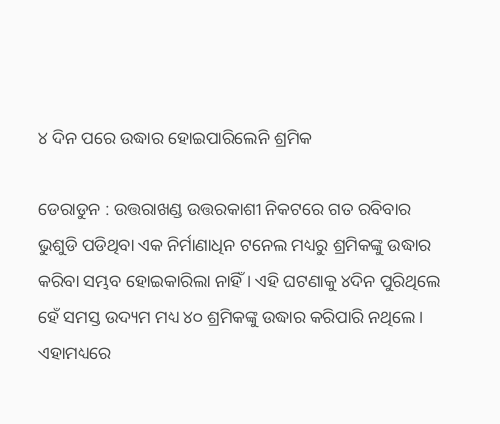୪ ଦିନ ପରେ ଉଦ୍ଧାର ହୋଇପାରିଲେନି ଶ୍ରମିକ

ଡେରାଡୁନ : ଉତ୍ତରାଖଣ୍ଡ ଉତ୍ତରକାଶୀ ନିକଟରେ ଗତ ରବିବାର ଭୁଶୁଡି ପଡିଥିବା ଏକ ନିର୍ମାଣାଧିନ ଟନେଲ ମଧ୍ୟରୁ ଶ୍ରମିକଙ୍କୁ ଉଦ୍ଧାର କରିବା ସମ୍ଭବ ହୋଇକାରିଲା ନାହିଁ । ଏହି ଘଟଣାକୁ ୪ଦିନ ପୁରିଥିଲେ ହେଁ ସମସ୍ତ ଉଦ୍ୟମ ମଧ୍ୟ ୪୦ ଶ୍ରମିକଙ୍କୁ ଉଦ୍ଧାର କରିପାରି ନଥିଲେ । ଏହାମଧ୍ୟରେ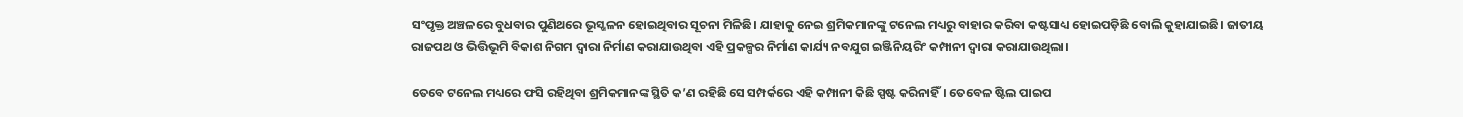ସଂପୃକ୍ତ ଅଞ୍ଚଳରେ ବୁଧବାର ପୁଣିଥରେ ଭୂସ୍ଖଳନ ହୋଇଥିବାର ସୂଚନା ମିଳିଛି। ଯାହାକୁ ନେଇ ଶ୍ରମିକମାନଙ୍କୁ ଟନେଲ ମଧ୍ୟରୁ ବାହାର କରିବା କଷ୍ଟସାଧ୍ୟ ହୋଇପଡ଼ିଛି ବୋଲି କୁହାଯାଇଛି। ଜାତୀୟ ରାଜପଥ ଓ ଭିତ୍ତିଭୂମି ବିକାଶ ନିଗମ ଦ୍ବାରା ନିର୍ମାଣ କରାଯାଉଥିବା ଏହି ପ୍ରକଳ୍ପର ନିର୍ମାଣ କାର୍ଯ୍ୟ ନବଯୁଗ ଇଞ୍ଜିନିୟରିଂ କମ୍ପାନୀ ଦ୍ବାରା କରାଯାଉଥିଲା।

ତେବେ ଟନେଲ ମଧ୍ୟରେ ଫସି ରହିଥିବା ଶ୍ରମିକମାନଙ୍କ ସ୍ଥିତି କ’ଣ ରହିଛି ସେ ସମ୍ପର୍କରେ ଏହି କମ୍ପାନୀ କିଛି ସ୍ପଷ୍ଟ କରିନାହିଁ। ତେବେଳ ଷ୍ଟିଲ ପାଇପ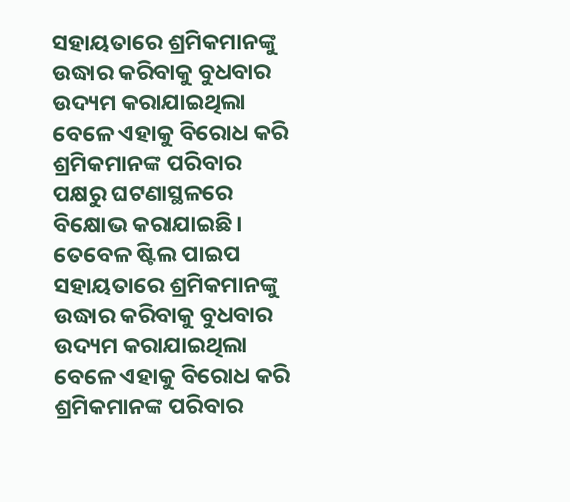ସହାୟତାରେ ଶ୍ରମିକମାନଙ୍କୁ ଉଦ୍ଧାର କରିବାକୁ ବୁଧବାର ଉଦ୍ୟମ କରାଯାଇଥିଲା ବେଳେ ଏହାକୁ ବିରୋଧ କରି ଶ୍ରମିକମାନଙ୍କ ପରିବାର ପକ୍ଷରୁ ଘଟଣାସ୍ଥଳରେ ବିକ୍ଷୋଭ କରାଯାଇଛି। ତେବେଳ ଷ୍ଟିଲ ପାଇପ ସହାୟତାରେ ଶ୍ରମିକମାନଙ୍କୁ ଉଦ୍ଧାର କରିବାକୁ ବୁଧବାର ଉଦ୍ୟମ କରାଯାଇଥିଲା ବେଳେ ଏହାକୁ ବିରୋଧ କରି ଶ୍ରମିକମାନଙ୍କ ପରିବାର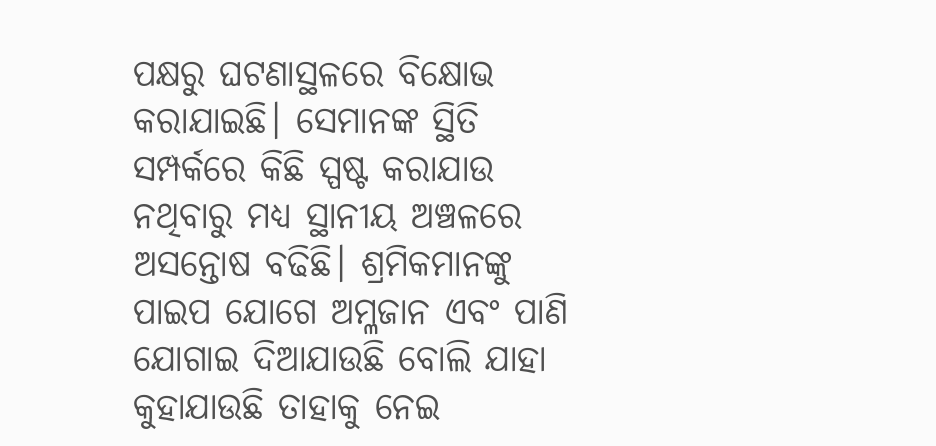ପକ୍ଷରୁ ଘଟଣାସ୍ଥଳରେ ବିକ୍ଷୋଭ କରାଯାଇଛି। ସେମାନଙ୍କ ସ୍ଥିତି ସମ୍ପର୍କରେ କିଛି ସ୍ପଷ୍ଟ କରାଯାଉ ନଥିବାରୁ ମଧ୍ୟ ସ୍ଥାନୀୟ ଅଞ୍ଚଳରେ ଅସନ୍ତୋଷ ବଢିଛି। ଶ୍ରମିକମାନଙ୍କୁ ପାଇପ ଯୋଗେ ଅମ୍ଳଜାନ ଏବଂ ପାଣି ଯୋଗାଇ ଦିଆଯାଉଛି ବୋଲି ଯାହା କୁହାଯାଉଛି ତାହାକୁ ନେଇ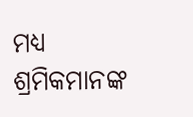ମଧ୍ୟ ଶ୍ରମିକମାନଙ୍କ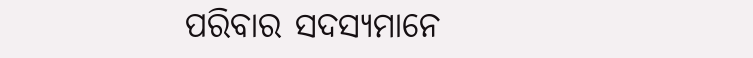ପରିବାର ସଦସ୍ୟମାନେ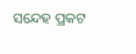ସନ୍ଦେହ ପ୍ରକଟ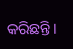କରିଛନ୍ତି।